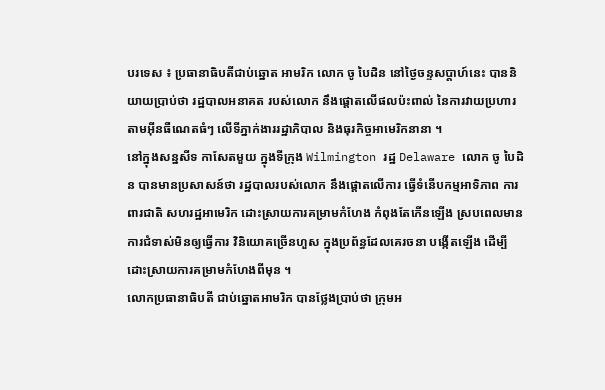បរទេស ៖ ប្រធានាធិបតីជាប់ឆ្នោត អាមរិក លោក ចូ បៃដិន នៅថ្ងៃចន្ទសប្ដាហ៍នេះ បាននិយាយប្រាប់ថា រដ្ឋបាលអនាគត របស់លោក នឹងផ្តោតលើផលប៉ះពាល់ នៃការវាយប្រហារតាមអ៊ីនធឺណេតធំៗ លើទីភ្នាក់ងាររដ្ឋាភិបាល និងធុរកិច្ចអាមេរិកនានា ។
នៅក្នុងសន្នសីទ កាសែតមួយ ក្នុងទីក្រុង Wilmington រដ្ឋ Delaware លោក ចូ បៃដិន បានមានប្រសាសន៍ថា រដ្ឋបាលរបស់លោក នឹងផ្តោតលើការ ធ្វើទំនើបកម្មអាទិភាព ការពារជាតិ សហរដ្ឋអាមេរិក ដោះស្រាយការគម្រាមកំហែង កំពុងតែកើនឡើង ស្របពេលមានការជំទាស់មិនឲ្យធ្វើការ វិនិយោគច្រើនហួស ក្នុងប្រព័ន្ធដែលគេរចនា បង្កើតឡើង ដើម្បីដោះស្រាយការគម្រាមកំហែងពីមុន ។
លោកប្រធានាធិបតី ជាប់ឆ្នោតអាមរិក បានថ្លែងប្រាប់ថា ក្រុមអ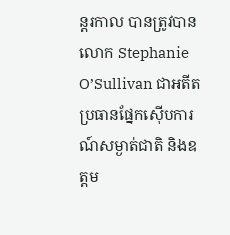ន្តរកាល បានត្រូវបានលោក Stephanie O’Sullivan ជាអតីតប្រធានផ្នែកស៊ើបការណ៍សម្ងាត់ជាតិ និងឧត្តម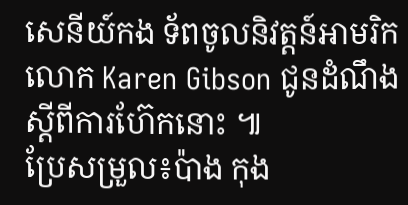សេនីយ៍កង ទ័ពចូលនិវត្តន៍អាមរិក លោក Karen Gibson ជូនដំណឹងស្តីពីការហ៊ែកនោះ ៕
ប្រែសម្រួល៖ប៉ាង កុង